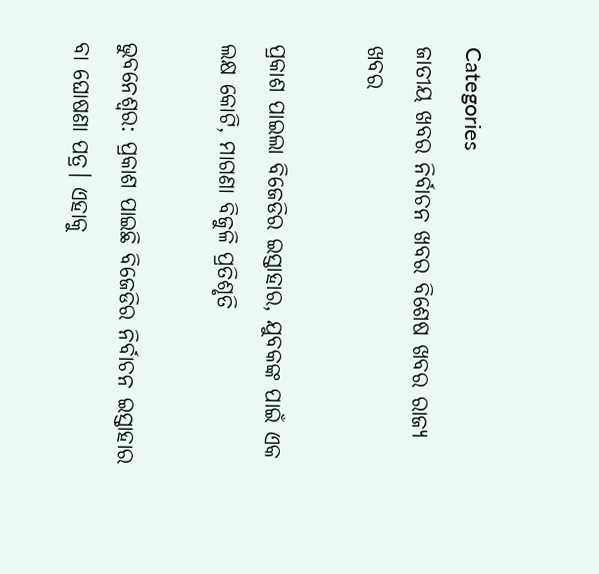Categories
ଜାତୀୟ ଖବର ନିର୍ବାଚନ ଖବର ବିଶେଷ ଖବର ରାଜ୍ୟ ଖବର

ପ୍ରକାଶ ପାଇଲା ବିଜେଡିର ଇସ୍ତାହାର, ଯୁବକଙ୍କ ପାଇଁ ଏକ ଲକ୍ଷ କୋଟି, ମାଗଣା ବିଜୁଳି ପ୍ରତିଶୃତି

ଭୁବନେଶ୍ବର: ପ୍ରକାଶ ପାଇଛି ବିଜେଡିର ନିର୍ବାଚନ ଇସ୍ତାହାର ବା ଘୋଷଣା ପତ୍ର। ଏହାକୁ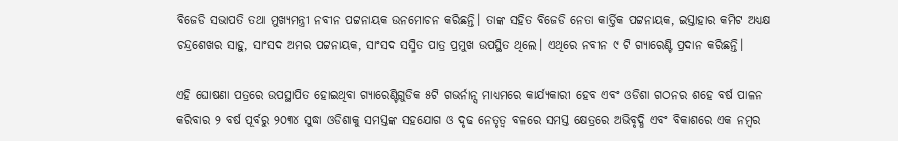ବିଜେଡି ସଭାପତି ତଥା ମୁଖ୍ୟମନ୍ତ୍ରୀ ନବୀନ ପଟ୍ଟନାୟକ ଉନମୋଚନ କରିଛନ୍ତି। ତାଙ୍କ ସହିତ ବିଜେଡି ନେତା କାର୍ତ୍ତିକ ପଟ୍ଟନାୟକ, ଇସ୍ତାହାର କମିଟ ଅଧ୍ୟକ୍ଷ ଚନ୍ଦ୍ରଶେଖର ସାହୁ, ସାଂସଦ ଅମର ପଟ୍ଟନାୟକ, ସାଂସଦ ସସ୍ମିତ ପାତ୍ର ପ୍ରମୁଖ ଉପସ୍ଥିତ ଥିଲେ। ଏଥିରେ ନବୀନ ୯ ଟି ଗ୍ୟାରେଣ୍ଟି ପ୍ରଦାନ କରିଛନ୍ତି।

ଏହି ଘୋଷଣା ପତ୍ରରେ ଉପସ୍ଥାପିତ ହୋଇଥିବା ଗ୍ୟାରେଣ୍ଟିଗୁଡିକ ୫ଟି ଗଭର୍ନାନ୍ସ ମାଧ୍ୟମରେ କାର୍ଯ୍ୟକାରୀ ହେବ ଏବଂ ଓଡିଶା ଗଠନର ଶହେ ବର୍ଷ ପାଳନ କରିବାର ୨ ବର୍ଷ ପୂର୍ବରୁ ୨୦୩୪ ସୁଦ୍ଧା ଓଡିଶାକୁ ସମସ୍ତଙ୍କ ସହଯୋଗ ଓ ଦୃଢ ନେତୃତ୍ୱ ବଳରେ ସମସ୍ତ କ୍ଷେତ୍ରରେ ଅଭିବୃଦ୍ଧି ଏବଂ ବିକାଶରେ ଏକ ନମ୍ବର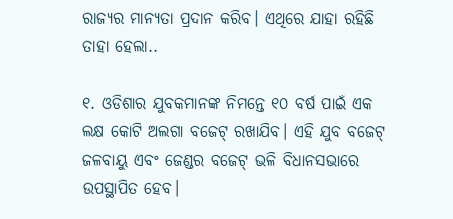ରାଜ୍ୟର ମାନ୍ୟତା ପ୍ରଦାନ କରିବ। ଏଥିରେ ଯାହା ରହିଛି ତାହା ହେଲା..

୧. ଓଡିଶାର ଯୁବକମାନଙ୍କ ନିମନ୍ତେ ୧୦ ବର୍ଷ ପାଇଁ ଏକ ଲକ୍ଷ କୋଟି ଅଲଗା ବଜେଟ୍ ରଖାଯିବ। ଏହି ଯୁବ ବଜେଟ୍ ଜଳବାୟୁ ଏବଂ ଜେଣ୍ଡର ବଜେଟ୍ ଭଳି ବିଧାନସଭାରେ ଉପସ୍ଥାପିତ ହେବ।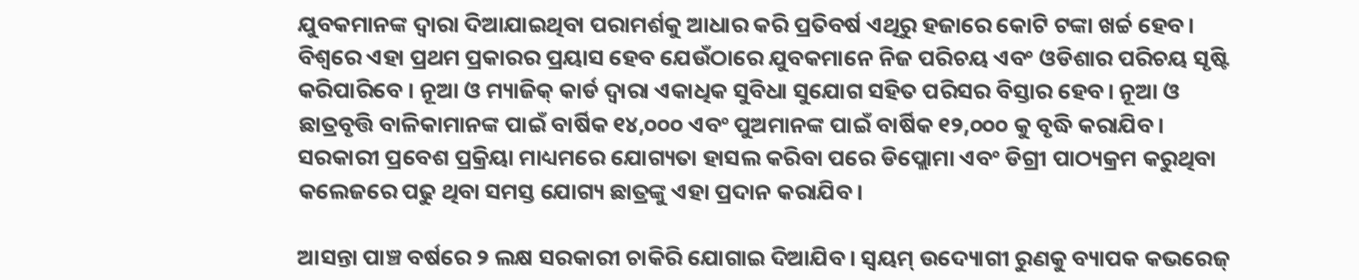ଯୁବକମାନଙ୍କ ଦ୍ୱାରା ଦିଆଯାଇଥିବା ପରାମର୍ଶକୁ ଆଧାର କରି ପ୍ରତିବର୍ଷ ଏଥିରୁ ହଜାରେ କୋଟି ଟଙ୍କା ଖର୍ଚ୍ଚ ହେବ। ବିଶ୍ୱରେ ଏହା ପ୍ରଥମ ପ୍ରକାରର ପ୍ରୟାସ ହେବ ଯେଉଁଠାରେ ଯୁବକମାନେ ନିଜ ପରିଚୟ ଏବଂ ଓଡିଶାର ପରିଚୟ ସୃଷ୍ଟି କରିପାରିବେ । ନୂଆ ଓ ମ୍ୟାଜିକ୍ କାର୍ଡ ଦ୍ୱାରା ଏକାଧିକ ସୁବିଧା ସୁଯୋଗ ସହିତ ପରିସର ବିସ୍ତାର ହେବ। ନୂଆ ଓ ଛାତ୍ରବୃତ୍ତି ବାଳିକାମାନଙ୍କ ପାଇଁ ବାର୍ଷିକ ୧୪,୦୦୦ ଏବଂ ପୁଅମାନଙ୍କ ପାଇଁ ବାର୍ଷିକ ୧୨,୦୦୦ କୁ ବୃଦ୍ଧି କରାଯିବ। ସରକାରୀ ପ୍ରବେଶ ପ୍ରକ୍ରିୟା ମାଧ୍ୟମରେ ଯୋଗ୍ୟତା ହାସଲ କରିବା ପରେ ଡିପ୍ଲୋମା ଏବଂ ଡିଗ୍ରୀ ପାଠ୍ୟକ୍ରମ କରୁଥିବା କଲେଜରେ ପଢୁ ଥିବା ସମସ୍ତ ଯୋଗ୍ୟ ଛାତ୍ରଙ୍କୁ ଏହା ପ୍ରଦାନ କରାଯିବ।

ଆସନ୍ତା ପାଞ୍ଚ ବର୍ଷରେ ୨ ଲକ୍ଷ ସରକାରୀ ଚାକିରି ଯୋଗାଇ ଦିଆଯିବ। ସ୍ୱୟମ୍ ଉଦ୍ୟୋଗୀ ରୁଣକୁ ବ୍ୟାପକ କଭରେଜ୍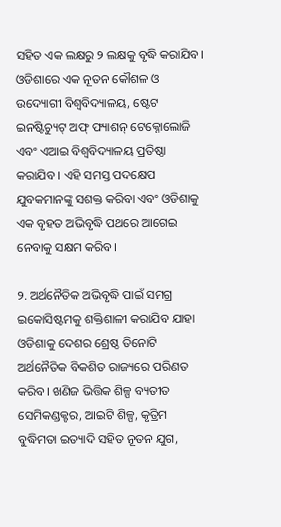ସହିତ ଏକ ଲକ୍ଷରୁ ୨ ଲକ୍ଷକୁ ବୃଦ୍ଧି କରାଯିବ। ଓଡିଶାରେ ଏକ ନୂତନ କୌଶଳ ଓ ଉଦ୍ୟୋଗୀ ବିଶ୍ୱବିଦ୍ୟାଳୟ, ଷ୍ଟେଟ ଇନଷ୍ଟିଚ୍ୟୁଟ୍ ଅଫ୍ ଫ୍ୟାଶନ୍ ଟେକ୍ନୋଲୋଜି ଏବଂ ଏଆଇ ବିଶ୍ୱବିଦ୍ୟାଳୟ ପ୍ରତିଷ୍ଠା କରାଯିବ । ଏହି ସମସ୍ତ ପଦକ୍ଷେପ ଯୁବକମାନଙ୍କୁ ସଶକ୍ତ କରିବା ଏବଂ ଓଡିଶାକୁ ଏକ ବୃହତ ଅଭିବୃଦ୍ଧି ପଥରେ ଆଗେଇ ନେବାକୁ ସକ୍ଷମ କରିବ।

୨. ଅର୍ଥନୈତିକ ଅଭିବୃଦ୍ଧି ପାଇଁ ସମଗ୍ର ଇକୋସିଷ୍ଟମକୁ ଶକ୍ତିଶାଳୀ କରାଯିବ ଯାହା ଓଡିଶାକୁ ଦେଶର ଶ୍ରେଷ୍ଠ ତିନୋଟି ଅର୍ଥନୈତିକ ବିକଶିତ ରାଜ୍ୟରେ ପରିଣତ କରିବ। ଖଣିଜ ଭିତ୍ତିକ ଶିଳ୍ପ ବ୍ୟତୀତ ସେମିକଣ୍ଡକ୍ଟର, ଆଇଟି ଶିଳ୍ପ, କୃତ୍ରିମ ବୁଦ୍ଧିମତା ଇତ୍ୟାଦି ସହିତ ନୂତନ ଯୁଗ,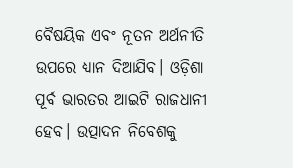ବୈଷୟିକ ଏବଂ ନୂତନ ଅର୍ଥନୀତି ଉପରେ ଧ୍ୟାନ ଦିଆଯିବ। ଓଡ଼ିଶା ପୂର୍ବ ଭାରତର ଆଇଟି ରାଜଧାନୀ ହେବ। ଉତ୍ପାଦନ ନିବେଶକୁ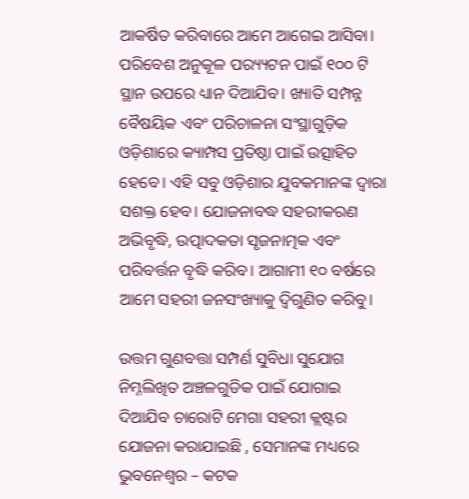ଆକର୍ଷିତ କରିବାରେ ଆମେ ଆଗେଇ ଆସିବା। ପରିବେଶ ଅନୁକୂଳ ପର‌୍ୟ୍ୟଟନ ପାଇଁ ୧୦୦ ଟି ସ୍ଥାନ ଉପରେ ଧ୍ୟାନ ଦିଆଯିବ। ଖ୍ୟାତି ସମ୍ପନ୍ନ ବୈଷୟିକ ଏବଂ ପରିଚାଳନା ସଂସ୍ଥାଗୁଡ଼ିକ ଓଡ଼ିଶାରେ କ୍ୟାମ୍ପସ ପ୍ରତିଷ୍ଠା ପାଇଁ ଉତ୍ସାହିତ ହେବେ। ଏହି ସବୁ ଓଡ଼ିଶାର ଯୁବକମାନଙ୍କ ଦ୍ୱାରା ସଶକ୍ତ ହେବ। ଯୋଜନାବଦ୍ଧ ସହରୀକରଣ ଅଭିବୃଦ୍ଧି, ଉତ୍ପାଦକତା ସୃଜନାତ୍ମକ ଏବଂ ପରିବର୍ତ୍ତନ ବୃଦ୍ଧି କରିବ। ଆଗାମୀ ୧୦ ବର୍ଷରେ ଆମେ ସହରୀ ଜନସଂଖ୍ୟାକୁ ଦ୍ୱିଗୁଣିତ କରିବୁ।

ଉତ୍ତମ ଗୁଣବତ୍ତା ସମ୍ପର୍ଣ ସୁବିଧା ସୁଯୋଗ ନିମ୍ନଲିଖିତ ଅଞ୍ଚଳଗୁଡିକ ପାଇଁ ଯୋଗାଇ ଦିଆଯିବ ଚାରୋଟି ମେଗା ସହରୀ କ୍ଲଷ୍ଟର ଯୋଜନା କରାଯାଇଛି , ସେମାନଙ୍କ ମଧ୍ୟରେ ଭୁବନେଶ୍ୱର – କଟକ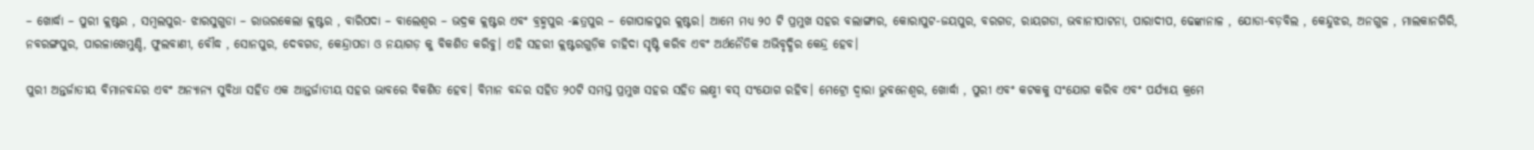– ଖୋର୍ଦ୍ଧା – ପୁରୀ କ୍ଲଷ୍ଟର , ସମ୍ବଲପୁର- ଝାରସୁଗୁଡା – ରାଉରକେଲା କ୍ଲଷ୍ଟର , ବାରିପଦା – ବାଲେଶ୍ୱର – ଭଦ୍ରକ କ୍ଲଷ୍ଟର ଏବଂ ବ୍ରହ୍ମପୁର -ଛତ୍ରପୁର – ଗୋପାଳପୁର କ୍ଲଷ୍ଟର। ଆମେ ମଧ୍ୟ ୨୦ ଟି ପ୍ରମୁଖ ସହର ବଲାଙ୍ଗୀର, କୋରାପୁଟ-ଜୟପୁର, ବରଗଡ, ରାୟଗଡା, ଭବାନୀପାଟନା, ପାରାଦୀପ, ଢେଙ୍କାନାଳ , ଯୋଡା-ବଡ଼ବିଲ , କେନ୍ଦୁଝର, ଅନଗୁଳ , ମାଲକାନଗିରି, ନବରଙ୍ଗପୁର, ପାରଳାଖେମୁଣ୍ଡି, ଫୁଲବାଣୀ, ବୌଦ୍ଧ , ସୋନପୁର, ଦେବଗଡ, କେନ୍ଦ୍ରାପଡା ଓ ନୟାଗଡ଼ କୁ ବିକଶିତ କରିବୁ। ଏହି ସହରୀ କ୍ଲଷ୍ଟରଗୁଡ଼ିକ ଚାହିଦା ସୃଷ୍ଟି କରିବ ଏବଂ ଅର୍ଥନୈତିକ ଅଭିବୃଦ୍ଧିର କେନ୍ଦ୍ର ହେବ।

ପୁରୀ ଅନ୍ତର୍ଜାତୀୟ ବିମାନବନ୍ଦର ଏବଂ ଅନ୍ୟାନ୍ୟ ସୁବିଧା ସହିତ ଏକ ଆନ୍ତର୍ଜାତୀୟ ସହର ଭାବରେ ବିକଶିତ ହେବ। ବିମାନ ବନ୍ଦର ସହିତ ୨୦ଟି ସମସ୍ତ ପ୍ରମୁଖ ସହର ସହିତ ଲକ୍ଷ୍ମୀ ବସ୍ ସଂଯୋଗ ରହିବ। ମେଟ୍ରୋ ଦ୍ୱାରା ଭୁବନେଶ୍ୱର, ଖୋର୍ଦ୍ଧା , ପୁରୀ ଏବଂ କଟକକୁ ସଂଯୋଗ କରିବ ଏବଂ ପର୍ଯ୍ୟାୟ କ୍ରମେ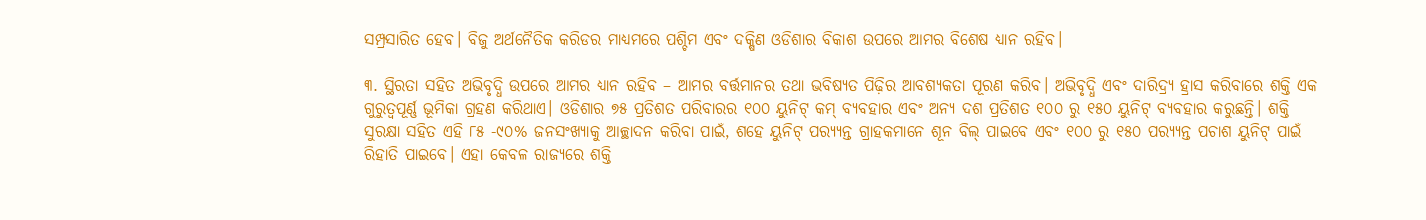ସମ୍ପ୍ରସାରିତ ହେବ। ବିଜୁ ଅର୍ଥନୈତିକ କରିଡର ମାଧ୍ୟମରେ ପଶ୍ଚିମ ଏବଂ ଦକ୍ଷିଣ ଓଡିଶାର ବିକାଶ ଉପରେ ଆମର ବିଶେଷ ଧ୍ୟାନ ରହିବ।

୩. ସ୍ଥିରତା ସହିତ ଅଭିବୃଦ୍ଧି ଉପରେ ଆମର ଧ୍ୟାନ ରହିବ – ଆମର ବର୍ତ୍ତମାନର ତଥା ଭବିଷ୍ୟତ ପିଢ଼ିର ଆବଶ୍ୟକତା ପୂରଣ କରିବ। ଅଭିବୃଦ୍ଧି ଏବଂ ଦାରିଦ୍ର‌୍ୟ ହ୍ରାସ କରିବାରେ ଶକ୍ତି ଏକ ଗୁରୁତ୍ୱପୂର୍ଣ୍ଣ ଭୂମିକା ଗ୍ରହଣ କରିଥାଏ। ଓଡିଶାର ୭୫ ପ୍ରତିଶତ ପରିବାରର ୧୦୦ ୟୁନିଟ୍ କମ୍ ବ୍ୟବହାର ଏବଂ ଅନ୍ୟ ଦଶ ପ୍ରତିଶତ ୧୦୦ ରୁ ୧୫୦ ୟୁନିଟ୍ ବ୍ୟବହାର କରୁଛନ୍ତି। ଶକ୍ତି ସୁରକ୍ଷା ସହିତ ଏହି ୮୫ -୯୦% ଜନସଂଖ୍ୟାକୁ ଆଚ୍ଛାଦନ କରିବା ପାଇଁ, ଶହେ ୟୁନିଟ୍ ପର‌୍ୟ୍ୟନ୍ତ ଗ୍ରାହକମାନେ ଶୂନ ବିଲ୍ ପାଇବେ ଏବଂ ୧୦୦ ରୁ ୧୫୦ ପର‌୍ୟ୍ୟନ୍ତ ପଚାଶ ୟୁନିଟ୍ ପାଇଁ ରିହାତି ପାଇବେ। ଏହା କେବଳ ରାଜ୍ୟରେ ଶକ୍ତି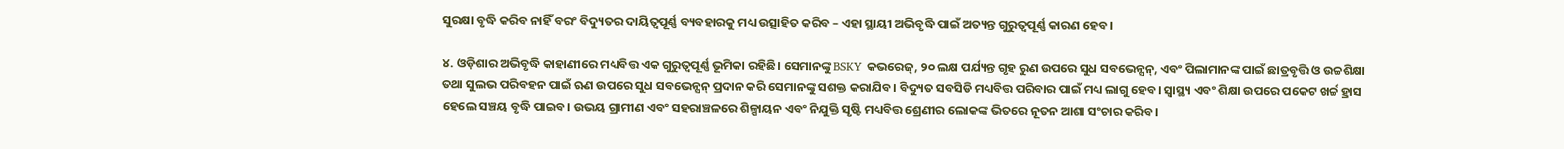ସୁରକ୍ଷା ବୃଦ୍ଧି କରିବ ନାହିଁ ବରଂ ବିଦ୍ୟୁତର ଦାୟିତ୍ବପୂର୍ଣ୍ଣ ବ୍ୟବହାରକୁ ମଧ୍ୟ ଉତ୍ସାହିତ କରିବ – ଏହା ସ୍ଥାୟୀ ଅଭିବୃଦ୍ଧି ପାଇଁ ଅତ୍ୟନ୍ତ ଗୁରୁତ୍ୱପୂର୍ଣ୍ଣ କାରଣ ହେବ।

୪. ଓଡ଼ିଶାର ଅଭିବୃଦ୍ଧି କାହାଣୀରେ ମଧ୍ୟବିତ୍ତ ଏକ ଗୁରୁତ୍ୱପୂର୍ଣ୍ଣ ଭୂମିକା ରହିଛି। ସେମାନଙ୍କୁ BSKY କଭରେଜ୍, ୨୦ ଲକ୍ଷ ପର୍ଯ୍ୟନ୍ତ ଗୃହ ରୁଣ ଉପରେ ସୁଧ ସବଭେନ୍ସନ୍, ଏବଂ ପିଲାମାନଙ୍କ ପାଇଁ ଛାତ୍ରବୃତ୍ତି ଓ ଉଚ୍ଚଶିକ୍ଷା ତଥା ସୁଲଭ ପରିବହନ ପାଇଁ ଋଣ ଉପରେ ସୁଧ ସବଭେନ୍ସନ୍ ପ୍ରଦାନ କରି ସେମାନଙ୍କୁ ସଶକ୍ତ କରାଯିବ। ବିଦ୍ୟୁତ ସବସିଡି ମଧ୍ୟବିତ୍ତ ପରିବାର ପାଇଁ ମଧ୍ୟ ଲାଗୁ ହେବ। ସ୍ୱାସ୍ଥ୍ୟ ଏବଂ ଶିକ୍ଷା ଉପରେ ପକେଟ ଖର୍ଚ୍ଚ ହ୍ରାସ ହେଲେ ସଞ୍ଚୟ ବୃଦ୍ଧି ପାଇବ। ଉଭୟ ଗ୍ରାମୀଣ ଏବଂ ସହରାଞ୍ଚଳରେ ଶିଳ୍ପାୟନ ଏବଂ ନିଯୁକ୍ତି ସୃଷ୍ଟି ମଧ୍ୟବିତ୍ତ ଶ୍ରେଣୀର ଲୋକଙ୍କ ଭିତରେ ନୂତନ ଆଶା ସଂଚାର କରିବ।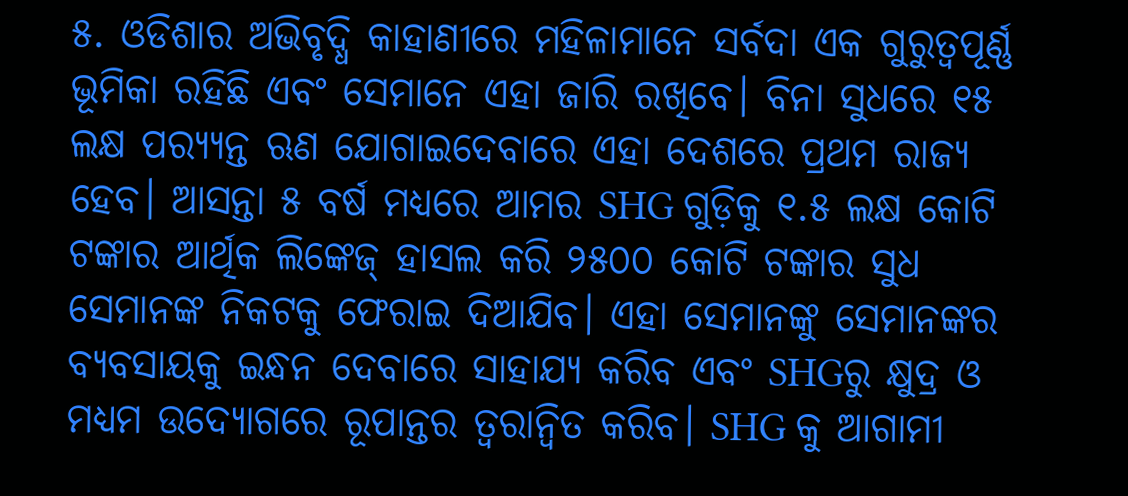୫. ଓଡିଶାର ଅଭିବୃଦ୍ଧି କାହାଣୀରେ ମହିଳାମାନେ ସର୍ବଦା ଏକ ଗୁରୁତ୍ୱପୂର୍ଣ୍ଣ ଭୂମିକା ରହିଛି ଏବଂ ସେମାନେ ଏହା ଜାରି ରଖିବେ। ବିନା ସୁଧରେ ୧୫ ଲକ୍ଷ ପର‌୍ୟ୍ୟନ୍ତ ଋଣ ଯୋଗାଇଦେବାରେ ଏହା ଦେଶରେ ପ୍ରଥମ ରାଜ୍ୟ ହେବ। ଆସନ୍ତା ୫ ବର୍ଷ ମଧ୍ୟରେ ଆମର SHG ଗୁଡ଼ିକୁ ୧.୫ ଲକ୍ଷ କୋଟି ଟଙ୍କାର ଆର୍ଥିକ ଲିଙ୍କେଜ୍ ହାସଲ କରି ୨୫୦୦ କୋଟି ଟଙ୍କାର ସୁଧ ସେମାନଙ୍କ ନିକଟକୁ ଫେରାଇ ଦିଆଯିବ। ଏହା ସେମାନଙ୍କୁ ସେମାନଙ୍କର ବ୍ୟବସାୟକୁ ଇନ୍ଧନ ଦେବାରେ ସାହାଯ୍ୟ କରିବ ଏବଂ SHGରୁ କ୍ଷୁଦ୍ର ଓ ମଧ୍ୟମ ଉଦ୍ୟୋଗରେ ରୂପାନ୍ତର ତ୍ୱରାନ୍ୱିତ କରିବ। SHG କୁ ଆଗାମୀ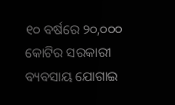୧୦ ବର୍ଷରେ ୨୦,୦୦୦ କୋଟିର ସରକାରୀ ବ୍ୟବସାୟ ଯୋଗାଇ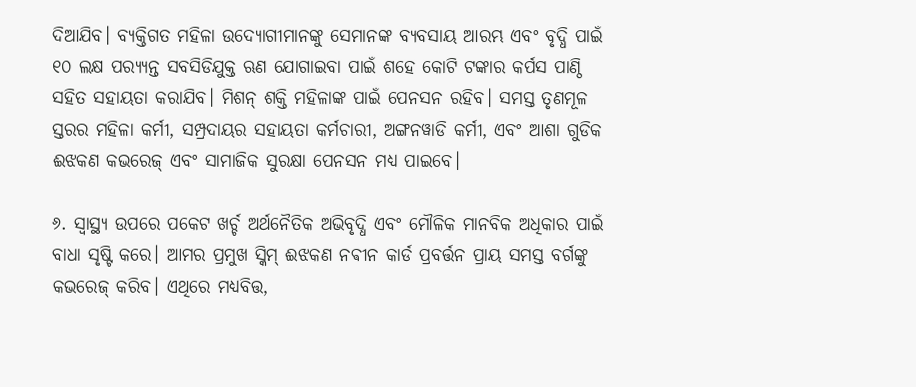ଦିଆଯିବ। ବ୍ୟକ୍ତିଗତ ମହିଳା ଉଦ୍ୟୋଗୀମାନଙ୍କୁ ସେମାନଙ୍କ ବ୍ୟବସାୟ ଆରମ୍ଭ ଏବଂ ବୃଦ୍ଧି ପାଇଁ ୧୦ ଲକ୍ଷ ପର‌୍ୟ୍ୟନ୍ତ ସବସିଡିଯୁକ୍ତ ଋଣ ଯୋଗାଇବା ପାଇଁ ଶହେ କୋଟି ଟଙ୍କାର କର୍ପସ ପାଣ୍ଠି ସହିତ ସହାୟତା କରାଯିବ। ମିଶନ୍ ଶକ୍ତି ମହିଳାଙ୍କ ପାଇଁ ପେନସନ ରହିବ। ସମସ୍ତ ତୃଣମୂଳ ସ୍ତରର ମହିଳା କର୍ମୀ, ସମ୍ପ୍ରଦାୟର ସହାୟତା କର୍ମଚାରୀ, ଅଙ୍ଗନୱାଡି କର୍ମୀ, ଏବଂ ଆଶା ଗୁଡିକ ଈଝକଣ କଭରେଜ୍ ଏବଂ ସାମାଜିକ ସୁରକ୍ଷା ପେନସନ ମଧ୍ୟ ପାଇବେ।

୬. ସ୍ୱାସ୍ଥ୍ୟ ଉପରେ ପକେଟ ଖର୍ଚ୍ଚ ଅର୍ଥନୈତିକ ଅଭିବୃଦ୍ଧି ଏବଂ ମୌଳିକ ମାନବିକ ଅଧିକାର ପାଇଁ ବାଧା ସୃଷ୍ଟି କରେ। ଆମର ପ୍ରମୁଖ ସ୍କିମ୍ ଈଝକଣ ନଵୀନ କାର୍ଡ ପ୍ରବର୍ତ୍ତନ ପ୍ରାୟ ସମସ୍ତ ବର୍ଗଙ୍କୁ କଭରେଜ୍ କରିବ। ଏଥିରେ ମଧ୍ୟବିତ୍ତ,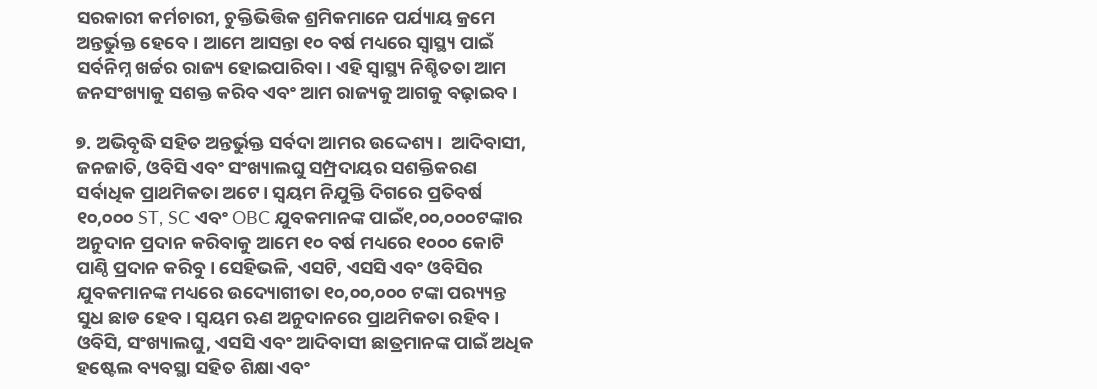ସରକାରୀ କର୍ମଚାରୀ, ଚୁକ୍ତିଭିତ୍ତିକ ଶ୍ରମିକମାନେ ପର୍ଯ୍ୟାୟ କ୍ରମେ ଅନ୍ତର୍ଭୁକ୍ତ ହେବେ। ଆମେ ଆସନ୍ତା ୧୦ ବର୍ଷ ମଧ୍ୟରେ ସ୍ୱାସ୍ଥ୍ୟ ପାଇଁ ସର୍ବନିମ୍ନ ଖର୍ଚ୍ଚର ରାଜ୍ୟ ହୋଇପାରିବା। ଏହି ସ୍ୱାସ୍ଥ୍ୟ ନିଶ୍ଚିତତା ଆମ ଜନସଂଖ୍ୟାକୁ ସଶକ୍ତ କରିବ ଏବଂ ଆମ ରାଜ୍ୟକୁ ଆଗକୁ ବଢ଼ାଇବ।

୭. ଅଭିବୃଦ୍ଧି ସହିତ ଅନ୍ତର୍ଭୁକ୍ତ ସର୍ବଦା ଆମର ଉଦ୍ଦେଶ୍ୟ।  ଆଦିବାସୀ, ଜନଜାତି, ଓବିସି ଏବଂ ସଂଖ୍ୟାଲଘୁ ସମ୍ପ୍ରଦାୟର ସଶକ୍ତିକରଣ ସର୍ବାଧିକ ପ୍ରାଥମିକତା ଅଟେ। ସ୍ଵୟମ ନିଯୁକ୍ତି ଦିଗରେ ପ୍ରତିବର୍ଷ ୧୦,୦୦୦ ST, SC ଏବଂ OBC ଯୁବକମାନଙ୍କ ପାଇଁ୧,୦୦,୦୦୦ଟଙ୍କାର ଅନୁଦାନ ପ୍ରଦାନ କରିବାକୁ ଆମେ ୧୦ ବର୍ଷ ମଧ୍ୟରେ ୧୦୦୦ କୋଟି ପାଣ୍ଠି ପ୍ରଦାନ କରିବୁ। ସେହିଭଳି, ଏସଟି, ଏସସି ଏବଂ ଓବିସିର ଯୁବକମାନଙ୍କ ମଧ୍ୟରେ ଉଦ୍ୟୋଗୀତା ୧୦,୦୦,୦୦୦ ଟଙ୍କା ପର‌୍ୟ୍ୟନ୍ତ ସୁଧ ଛାଡ ହେବ। ସ୍ଵୟମ ଋଣ ଅନୁଦାନରେ ପ୍ରାଥମିକତା ରହିବ। ଓବିସି, ସଂଖ୍ୟାଲଘୁ, ଏସସି ଏବଂ ଆଦିବାସୀ ଛାତ୍ରମାନଙ୍କ ପାଇଁ ଅଧିକ ହଷ୍ଟେଲ ବ୍ୟବସ୍ଥା ସହିତ ଶିକ୍ଷା ଏବଂ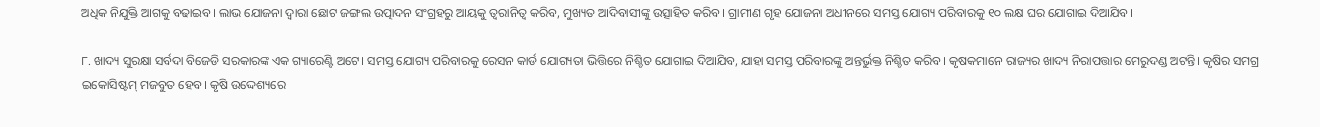ଅଧିକ ନିଯୁକ୍ତି ଆଗକୁ ବଢାଇବ। ଲାଭ ଯୋଜନା ଦ୍ୱାରା ଛୋଟ ଜଙ୍ଗଲ ଉତ୍ପାଦନ ସଂଗ୍ରହରୁ ଆୟକୁ ତ୍ଵରାନିତ୍ଵ କରିବ, ମୁଖ୍ୟତ ଆଦିବାସୀଙ୍କୁ ଉତ୍ସାହିତ କରିବ। ଗ୍ରାମୀଣ ଗୃହ ଯୋଜନା ଅଧୀନରେ ସମସ୍ତ ଯୋଗ୍ୟ ପରିବାରକୁ ୧୦ ଲକ୍ଷ ଘର ଯୋଗାଇ ଦିଆଯିବ।

୮. ଖାଦ୍ୟ ସୁରକ୍ଷା ସର୍ବଦା ବିଜେଡି ସରକାରଙ୍କ ଏକ ଗ୍ୟାରେଣ୍ଟି ଅଟେ। ସମସ୍ତ ଯୋଗ୍ୟ ପରିବାରକୁ ରେସନ କାର୍ଡ ଯୋଗ୍ୟତା ଭିତ୍ତିରେ ନିଶ୍ଚିତ ଯୋଗାଇ ଦିଆଯିବ, ଯାହା ସମସ୍ତ ପରିବାରଙ୍କୁ ଅନ୍ତର୍ଭୁକ୍ତ ନିଶ୍ଚିତ କରିବ। କୃଷକମାନେ ରାଜ୍ୟର ଖାଦ୍ୟ ନିରାପତ୍ତାର ମେରୁଦଣ୍ଡ ଅଟନ୍ତି। କୃଷିର ସମଗ୍ର ଇକୋସିଷ୍ଟମ୍ ମଜବୁତ ହେବ। କୃଷି ଉଦ୍ଦେଶ୍ୟରେ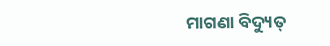ମାଗଣା ବିଦ୍ୟୁତ୍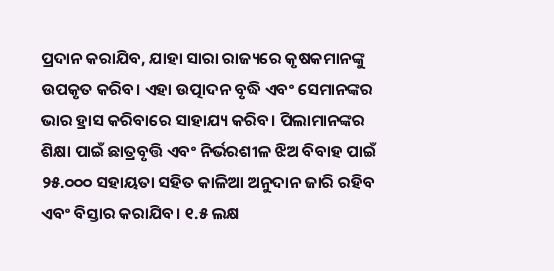ପ୍ରଦାନ କରାଯିବ, ଯାହା ସାରା ରାଜ୍ୟରେ କୃଷକମାନଙ୍କୁ ଉପକୃତ କରିବ। ଏହା ଉତ୍ପାଦନ ବୃଦ୍ଧି ଏବଂ ସେମାନଙ୍କର ଭାର ହ୍ରାସ କରିବାରେ ସାହାଯ୍ୟ କରିବ। ପିଲାମାନଙ୍କର ଶିକ୍ଷା ପାଇଁ ଛାତ୍ରବୃତ୍ତି ଏବଂ ନିର୍ଭରଶୀଳ ଝିଅ ବିବାହ ପାଇଁ ୨୫.୦୦୦ ସହାୟତା ସହିତ କାଳିଆ ଅନୁଦାନ ଜାରି ରହିବ ଏବଂ ବିସ୍ତାର କରାଯିବ। ୧.୫ ଲକ୍ଷ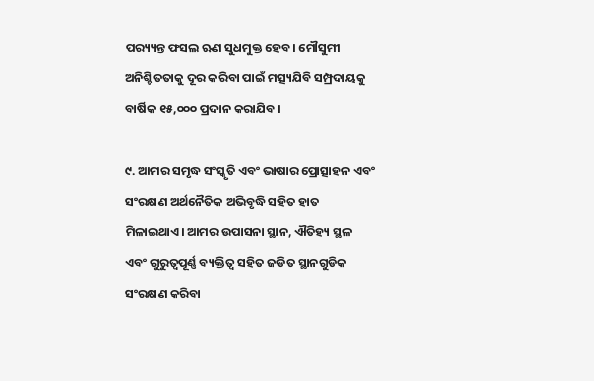ପର‌୍ୟ୍ୟନ୍ତ ଫସଲ ଋଣ ସୁଧମୁକ୍ତ ହେବ। ମୌସୁମୀ ଅନିଶ୍ଚିତତାକୁ ଦୂର କରିବା ପାଇଁ ମତ୍ସ୍ୟଯିବି ସମ୍ପ୍ରଦାୟକୁ ବାର୍ଷିକ ୧୫,୦୦୦ ପ୍ରଦାନ କରାଯିବ।

୯. ଆମର ସମୃଦ୍ଧ ସଂସ୍କୃତି ଏବଂ ଭାଷାର ପ୍ରୋତ୍ସାହନ ଏବଂ ସଂରକ୍ଷଣ ଅର୍ଥନୈତିକ ଅଭିବୃଦ୍ଧି ସହିତ ହାତ ମିଳାଇଥାଏ। ଆମର ଉପାସନା ସ୍ଥାନ, ଐତିହ୍ୟ ସ୍ଥଳ ଏବଂ ଗୁରୁତ୍ୱପୂର୍ଣ୍ଣ ବ୍ୟକ୍ତିତ୍ୱ ସହିତ ଜଡିତ ସ୍ଥାନଗୁଡିକ ସଂରକ୍ଷଣ କରିବା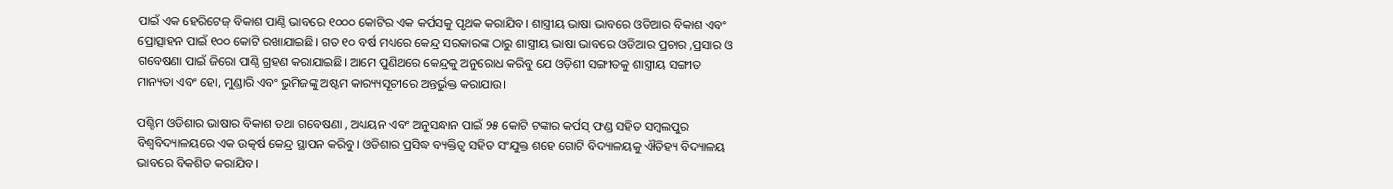ପାଇଁ ଏକ ହେରିଟେଜ୍ ବିକାଶ ପାଣ୍ଠି ଭାବରେ ୧୦୦୦ କୋଟିର ଏକ କର୍ପସକୁ ପୃଥକ କରାଯିବ। ଶାସ୍ତ୍ରୀୟ ଭାଷା ଭାବରେ ଓଡିଆର ବିକାଶ ଏବଂ ପ୍ରୋତ୍ସାହନ ପାଇଁ ୧୦୦ କୋଟି ରଖାଯାଇଛି। ଗତ ୧୦ ବର୍ଷ ମଧ୍ୟରେ କେନ୍ଦ୍ର ସରକାରଙ୍କ ଠାରୁ ଶାସ୍ତ୍ରୀୟ ଭାଷା ଭାବରେ ଓଡିଆର ପ୍ରଚାର ,ପ୍ରସାର ଓ ଗବେଷଣା ପାଇଁ ଜିରୋ ପାଣ୍ଠି ଗ୍ରହଣ କରାଯାଇଛି। ଆମେ ପୁଣିଥରେ କେନ୍ଦ୍ରକୁ ଅନୁରୋଧ କରିବୁ ଯେ ଓଡ଼ିଶୀ ସଙ୍ଗୀତକୁ ଶାସ୍ତ୍ରୀୟ ସଙ୍ଗୀତ ମାନ୍ୟତା ଏବଂ ହୋ, ମୁଣ୍ଡାରି ଏବଂ ଭୁମିଜଙ୍କୁ ଅଷ୍ଟମ କାର‌୍ୟ୍ୟସୂଚୀରେ ଅନ୍ତର୍ଭୁକ୍ତ କରାଯାଉ।

ପଶ୍ଚିମ ଓଡିଶାର ଭାଷାର ବିକାଶ ତଥା ଗବେଷଣା , ଅଧ୍ୟୟନ ଏବଂ ଅନୁସନ୍ଧାନ ପାଇଁ ୨୫ କୋଟି ଟଙ୍କାର କର୍ପସ୍ ଫଣ୍ଡ ସହିତ ସମ୍ବଲପୁର ବିଶ୍ୱବିଦ୍ୟାଳୟରେ ଏକ ଉତ୍କର୍ଷ କେନ୍ଦ୍ର ସ୍ଥାପନ କରିବୁ। ଓଡିଶାର ପ୍ରସିଦ୍ଧ ବ୍ୟକ୍ତିତ୍ୱ ସହିତ ସଂଯୁକ୍ତ ଶହେ ଗୋଟି ବିଦ୍ୟାଳୟକୁ ଐତିହ୍ୟ ବିଦ୍ୟାଳୟ ଭାବରେ ବିକଶିତ କରାଯିବ।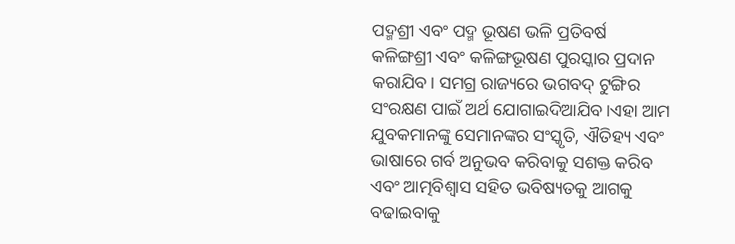ପଦ୍ମଶ୍ରୀ ଏବଂ ପଦ୍ମ ଭୂଷଣ ଭଳି ପ୍ରତିବର୍ଷ କଳିଙ୍ଗଶ୍ରୀ ଏବଂ କଳିଙ୍ଗଭୂଷଣ ପୁରସ୍କାର ପ୍ରଦାନ କରାଯିବ। ସମଗ୍ର ରାଜ୍ୟରେ ଭଗବଦ୍ ଟୁଙ୍ଗିର ସଂରକ୍ଷଣ ପାଇଁ ଅର୍ଥ ଯୋଗାଇଦିଆଯିବ।ଏହା ଆମ ଯୁବକମାନଙ୍କୁ ସେମାନଙ୍କର ସଂସ୍କୃତି, ଐତିହ୍ୟ ଏବଂ ଭାଷାରେ ଗର୍ବ ଅନୁଭବ କରିବାକୁ ସଶକ୍ତ କରିବ ଏବଂ ଆତ୍ମବିଶ୍ୱାସ ସହିତ ଭବିଷ୍ୟତକୁ ଆଗକୁ ବଢାଇବାକୁ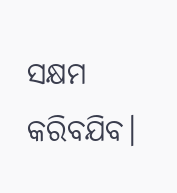ସକ୍ଷମ କରିବଯିବ।